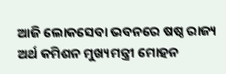ଆଜି ଲୋକସେବା ଭବନରେ ଷଷ୍ଠ ରାଜ୍ୟ ଅର୍ଥ କମିଶନ ମୁଖ୍ୟମନ୍ତ୍ରୀ ମୋହନ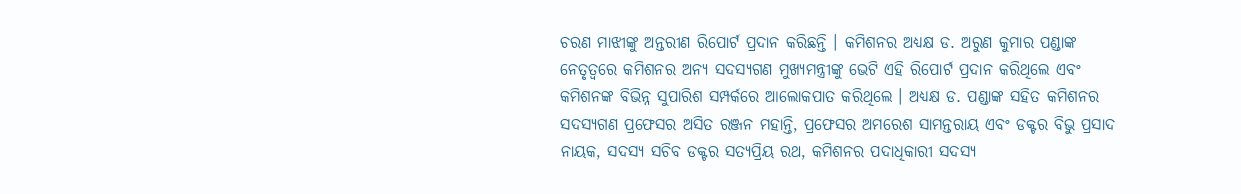ଚରଣ ମାଝୀଙ୍କୁ ଅନ୍ତରୀଣ ରିପୋର୍ଟ ପ୍ରଦାନ କରିଛନ୍ତି । କମିଶନର ଅଧ୍ୟକ୍ଷ ଡ. ଅରୁଣ କୁମାର ପଣ୍ଡାଙ୍କ ନେତୃତ୍ବରେ କମିଶନର ଅନ୍ୟ ସଦସ୍ୟଗଣ ମୁଖ୍ୟମନ୍ତ୍ରୀଙ୍କୁ ଭେଟି ଏହି ରିପୋର୍ଟ ପ୍ରଦାନ କରିଥିଲେ ଏବଂ କମିଶନଙ୍କ ବିଭିନ୍ନ ସୁପାରିଶ ସମ୍ପର୍କରେ ଆଲୋକପାତ କରିଥିଲେ । ଅଧ୍ୟକ୍ଷ ଡ. ପଣ୍ଡାଙ୍କ ସହିତ କମିଶନର ସଦସ୍ୟଗଣ ପ୍ରଫେସର ଅସିତ ରଞ୍ଜନ ମହାନ୍ତି, ପ୍ରଫେସର ଅମରେଶ ସାମନ୍ତରାୟ ଏବଂ ଡକ୍ଟର ବିଭୁ ପ୍ରସାଦ ନାୟକ, ସଦସ୍ୟ ସଚିବ ଡକ୍ଟର ସତ୍ୟପ୍ରିୟ ରଥ, କମିଶନର ପଦାଧିକାରୀ ସଦସ୍ୟ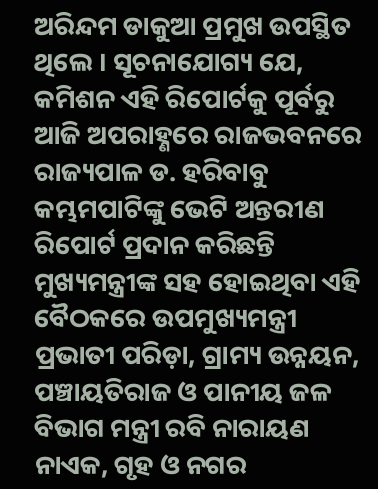ଅରିନ୍ଦମ ଡାକୁଆ ପ୍ରମୁଖ ଉପସ୍ଥିତ ଥିଲେ । ସୂଚନାଯୋଗ୍ୟ ଯେ, କମିଶନ ଏହି ରିପୋର୍ଟକୁ ପୂର୍ବରୁ ଆଜି ଅପରାହ୍ଣରେ ରାଜଭବନରେ ରାଜ୍ୟପାଳ ଡ. ହରିବାବୁ କମ୍ଭମପାଟିଙ୍କୁ ଭେଟି ଅନ୍ତରୀଣ ରିପୋର୍ଟ ପ୍ରଦାନ କରିଛନ୍ତି ମୁଖ୍ୟମନ୍ତ୍ରୀଙ୍କ ସହ ହୋଇଥିବା ଏହି ବୈଠକରେ ଉପମୁଖ୍ୟମନ୍ତ୍ରୀ ପ୍ରଭାତୀ ପରିଡ଼ା, ଗ୍ରାମ୍ୟ ଉନ୍ନୟନ, ପଞ୍ଚାୟତିରାଜ ଓ ପାନୀୟ ଜଳ ବିଭାଗ ମନ୍ତ୍ରୀ ରବି ନାରାୟଣ ନାଏକ, ଗୃହ ଓ ନଗର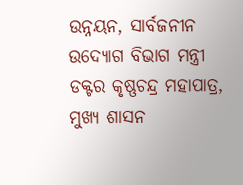ଉନ୍ନୟନ, ସାର୍ବଜନୀନ ଉଦ୍ୟୋଗ ବିଭାଗ ମନ୍ତ୍ରୀ ଡକ୍ଟର କୃଷ୍ଣଚନ୍ଦ୍ର ମହାପାତ୍ର, ମୁଖ୍ୟ ଶାସନ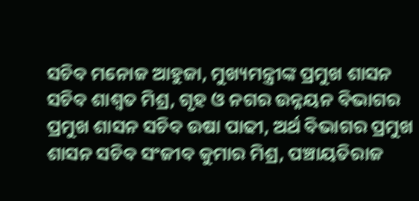ସଚିବ ମନୋଜ ଆହୁଜା, ମୁଖ୍ୟମନ୍ତ୍ରୀଙ୍କ ପ୍ରମୁଖ ଶାସନ ସଚିବ ଶାଶ୍ଵତ ମିଶ୍ର, ଗୃହ ଓ ନଗର ଉନ୍ନୟନ ବିଭାଗର ପ୍ରମୁଖ ଶାସନ ସଚିବ ଉଷା ପାଢୀ, ଅର୍ଥ ବିଭାଗର ପ୍ରମୁଖ ଶାସନ ସଚିବ ସଂଜୀବ କୁମାର ମିଶ୍ର, ପଞ୍ଚାୟତିରାଜ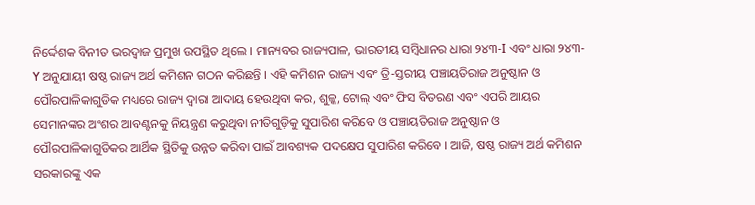ନିର୍ଦ୍ଦେଶକ ବିନୀତ ଭରଦ୍ୱାଜ ପ୍ରମୁଖ ଉପସ୍ଥିତ ଥିଲେ । ମାନ୍ୟବର ରାଜ୍ୟପାଳ, ଭାରତୀୟ ସମ୍ବିଧାନର ଧାରା ୨୪୩-I ଏବଂ ଧାରା ୨୪୩-Y ଅନୁଯାୟୀ ଷଷ୍ଠ ରାଜ୍ୟ ଅର୍ଥ କମିଶନ ଗଠନ କରିଛନ୍ତି । ଏହି କମିଶନ ରାଜ୍ୟ ଏବଂ ତ୍ରି-ସ୍ତରୀୟ ପଞ୍ଚାୟତିରାଜ ଅନୁଷ୍ଠାନ ଓ ପୌରପାଳିକାଗୁଡିକ ମଧ୍ୟରେ ରାଜ୍ୟ ଦ୍ୱାରା ଆଦାୟ ହେଉଥିବା କର, ଶୁଳ୍କ, ଟୋଲ୍ ଏବଂ ଫିସ ବିତରଣ ଏବଂ ଏପରି ଆୟର ସେମାନଙ୍କର ଅଂଶର ଆବଣ୍ଟନକୁ ନିୟନ୍ତ୍ରଣ କରୁଥିବା ନୀତିଗୁଡ଼ିକୁ ସୁପାରିଶ କରିବେ ଓ ପଞ୍ଚାୟତିରାଜ ଅନୁଷ୍ଠାନ ଓ ପୌରପାଳିକାଗୁଡିକର ଆର୍ଥିକ ସ୍ଥିତିକୁ ଉନ୍ନତ କରିବା ପାଇଁ ଆବଶ୍ୟକ ପଦକ୍ଷେପ ସୁପାରିଶ କରିବେ । ଆଜି, ଷଷ୍ଠ ରାଜ୍ୟ ଅର୍ଥ କମିଶନ ସରକାରଙ୍କୁ ଏକ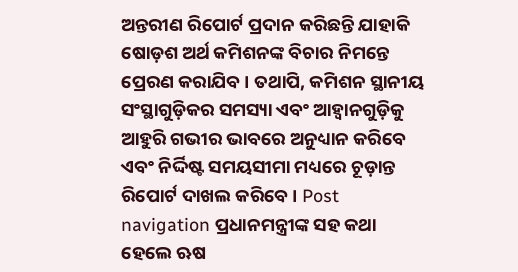ଅନ୍ତରୀଣ ରିପୋର୍ଟ ପ୍ରଦାନ କରିଛନ୍ତି ଯାହାକି ଷୋଡ଼ଶ ଅର୍ଥ କମିଶନଙ୍କ ବିଚାର ନିମନ୍ତେ ପ୍ରେରଣ କରାଯିବ । ତଥାପି, କମିଶନ ସ୍ଥାନୀୟ ସଂସ୍ଥାଗୁଡ଼ିକର ସମସ୍ୟା ଏବଂ ଆହ୍ଵାନଗୁଡ଼ିକୁ ଆହୁରି ଗଭୀର ଭାବରେ ଅନୁଧ୍ୟାନ କରିବେ ଏବଂ ନିର୍ଦ୍ଦିଷ୍ଟ ସମୟସୀମା ମଧ୍ୟରେ ଚୂଡ଼ାନ୍ତ ରିପୋର୍ଟ ଦାଖଲ କରିବେ । Post navigation ପ୍ରଧାନମନ୍ତ୍ରୀଙ୍କ ସହ କଥା ହେଲେ ଋଷ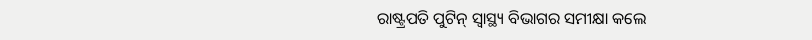ରାଷ୍ଟ୍ରପତି ପୁଟିନ୍ ସ୍ୱାସ୍ଥ୍ୟ ବିଭାଗର ସମୀକ୍ଷା କଲେ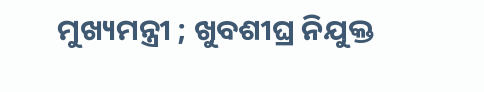ମୁଖ୍ୟମନ୍ତ୍ରୀ ; ଖୁବଶୀଘ୍ର ନିଯୁକ୍ତ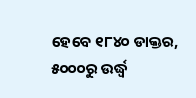ହେବେ ୧୮୪୦ ଡାକ୍ତର, ୫୦୦୦ରୁ ଉର୍ଦ୍ଧ୍ଵ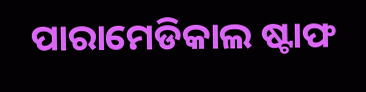ପାରାମେଡିକାଲ ଷ୍ଟାଫ